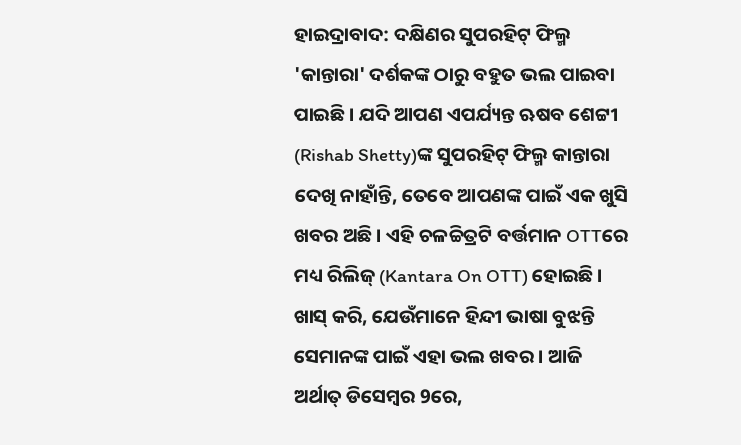ହାଇଦ୍ରାବାଦ: ଦକ୍ଷିଣର ସୁପରହିଟ୍ ଫିଲ୍ମ 'କାନ୍ତାରା' ଦର୍ଶକଙ୍କ ଠାରୁ ବହୁତ ଭଲ ପାଇବା ପାଇଛି । ଯଦି ଆପଣ ଏପର୍ଯ୍ୟନ୍ତ ଋଷବ ଶେଟ୍ଟୀ (Rishab Shetty)ଙ୍କ ସୁପରହିଟ୍ ଫିଲ୍ମ କାନ୍ତାରା ଦେଖି ନାହାଁନ୍ତି, ତେବେ ଆପଣଙ୍କ ପାଇଁ ଏକ ଖୁସି ଖବର ଅଛି । ଏହି ଚଳଚ୍ଚିତ୍ରଟି ବର୍ତ୍ତମାନ OTTରେ ମଧ୍ୟ ରିଲିଜ୍ (Kantara On OTT) ହୋଇଛି । ଖାସ୍ କରି, ଯେଉଁମାନେ ହିନ୍ଦୀ ଭାଷା ବୁଝନ୍ତି ସେମାନଙ୍କ ପାଇଁ ଏହା ଭଲ ଖବର । ଆଜି ଅର୍ଥାତ୍ ଡିସେମ୍ବର 9ରେ,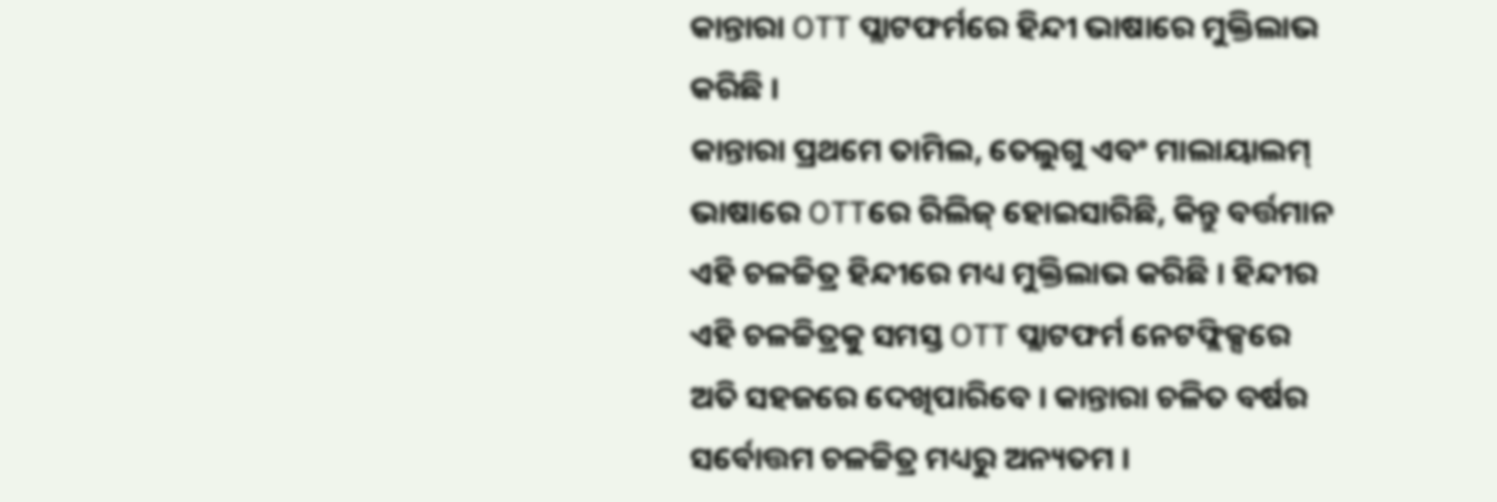କାନ୍ତାରା OTT ପ୍ଲାଟଫର୍ମରେ ହିନ୍ଦୀ ଭାଷାରେ ମୁକ୍ତିଲାଭ କରିଛି ।
କାନ୍ତାରା ପ୍ରଥମେ ତାମିଲ, ତେଲୁଗୁ ଏବଂ ମାଲାୟାଲମ୍ ଭାଷାରେ OTTରେ ରିଲିଜ୍ ହୋଇସାରିଛି, କିନ୍ତୁ ବର୍ତ୍ତମାନ ଏହି ଚଳଚ୍ଚିତ୍ର ହିନ୍ଦୀରେ ମଧ୍ୟ ମୁକ୍ତିଲାଭ କରିଛି । ହିନ୍ଦୀର ଏହି ଚଳଚ୍ଚିତ୍ରକୁ ସମସ୍ତ OTT ପ୍ଲାଟଫର୍ମ ନେଟଫ୍ଲିକ୍ସରେ ଅତି ସହଜରେ ଦେଖିପାରିବେ । କାନ୍ତାରା ଚଳିତ ବର୍ଷର ସର୍ବୋତ୍ତମ ଚଳଚ୍ଚିତ୍ର ମଧ୍ୟରୁ ଅନ୍ୟତମ ।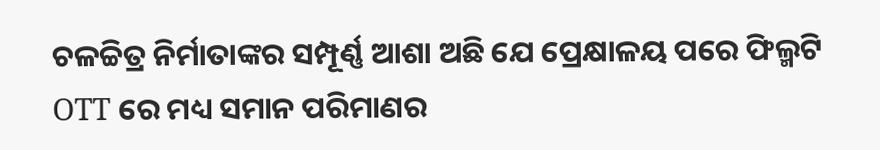ଚଳଚ୍ଚିତ୍ର ନିର୍ମାତାଙ୍କର ସମ୍ପୂର୍ଣ୍ଣ ଆଶା ଅଛି ଯେ ପ୍ରେକ୍ଷାଳୟ ପରେ ଫିଲ୍ମଟି OTT ରେ ମଧ୍ୟ ସମାନ ପରିମାଣର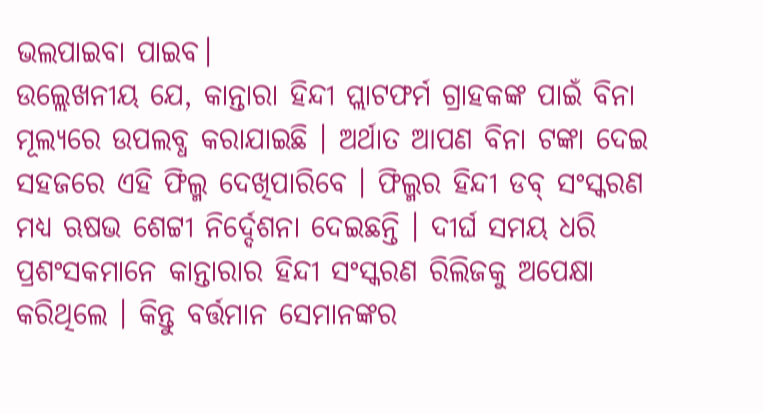ଭଲପାଇବା ପାଇବ।
ଉଲ୍ଲେଖନୀୟ ଯେ, କାନ୍ତାରା ହିନ୍ଦୀ ପ୍ଲାଟଫର୍ମ ଗ୍ରାହକଙ୍କ ପାଇଁ ବିନା ମୂଲ୍ୟରେ ଉପଲବ୍ଧ କରାଯାଇଛି । ଅର୍ଥାତ ଆପଣ ବିନା ଟଙ୍କା ଦେଇ ସହଜରେ ଏହି ଫିଲ୍ମ ଦେଖିପାରିବେ । ଫିଲ୍ମର ହିନ୍ଦୀ ଡବ୍ ସଂସ୍କରଣ ମଧ୍ୟ ଋଷଭ ଶେଟ୍ଟୀ ନିର୍ଦ୍ଦେଶନା ଦେଇଛନ୍ତି । ଦୀର୍ଘ ସମୟ ଧରି ପ୍ରଶଂସକମାନେ କାନ୍ତାରାର ହିନ୍ଦୀ ସଂସ୍କରଣ ରିଲିଜକୁ ଅପେକ୍ଷା କରିଥିଲେ । କିନ୍ତୁ ବର୍ତ୍ତମାନ ସେମାନଙ୍କର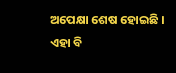ଅପେକ୍ଷା ଶେଷ ହୋଇଛି ।
ଏହା ବି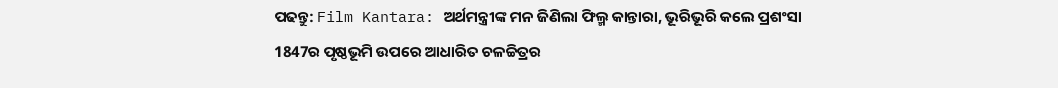ପଢନ୍ତୁ: Film Kantara: ଅର୍ଥମନ୍ତ୍ରୀଙ୍କ ମନ ଜିଣିଲା ଫିଲ୍ମ କାନ୍ତାରା, ଭୂରିଭୂରି କଲେ ପ୍ରଶଂସା
1847ର ପୃଷ୍ଠଭୂମି ଉପରେ ଆଧାରିତ ଚଳଚ୍ଚିତ୍ରର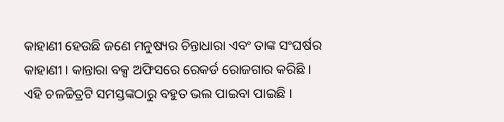କାହାଣୀ ହେଉଛି ଜଣେ ମନୁଷ୍ୟର ଚିନ୍ତାଧାରା ଏବଂ ତାଙ୍କ ସଂଘର୍ଷର କାହାଣୀ । କାନ୍ତାରା ବକ୍ସ ଅଫିସରେ ରେକର୍ଡ ରୋଜଗାର କରିଛି । ଏହି ଚଳଚ୍ଚିତ୍ରଟି ସମସ୍ତଙ୍କଠାରୁ ବହୁତ ଭଲ ପାଇବା ପାଇଛି ।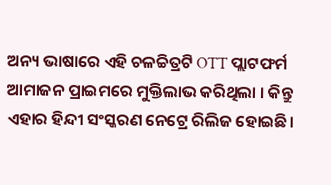ଅନ୍ୟ ଭାଷାରେ ଏହି ଚଳଚ୍ଚିତ୍ରଟି OTT ପ୍ଲାଟଫର୍ମ ଆମାଜନ ପ୍ରାଇମରେ ମୁକ୍ତିଲାଭ କରିଥିଲା । କିନ୍ତୁ ଏହାର ହିନ୍ଦୀ ସଂସ୍କରଣ ନେଟ୍ରେ ରିଲିଜ ହୋଇଛି।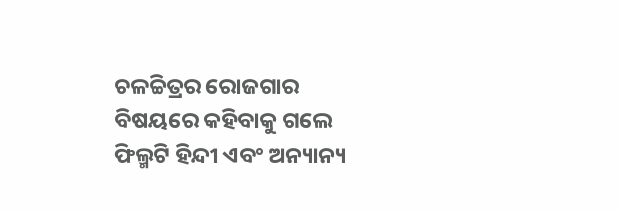ଚଳଚ୍ଚିତ୍ରର ରୋଜଗାର ବିଷୟରେ କହିବାକୁ ଗଲେ ଫିଲ୍ମଟି ହିନ୍ଦୀ ଏବଂ ଅନ୍ୟାନ୍ୟ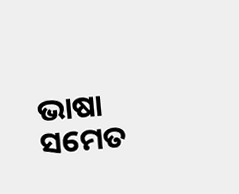ଭାଷା ସମେତ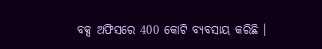ବକ୍ସ ଅଫିସରେ 400 କୋଟି ବ୍ୟବସାୟ କରିଛି ।